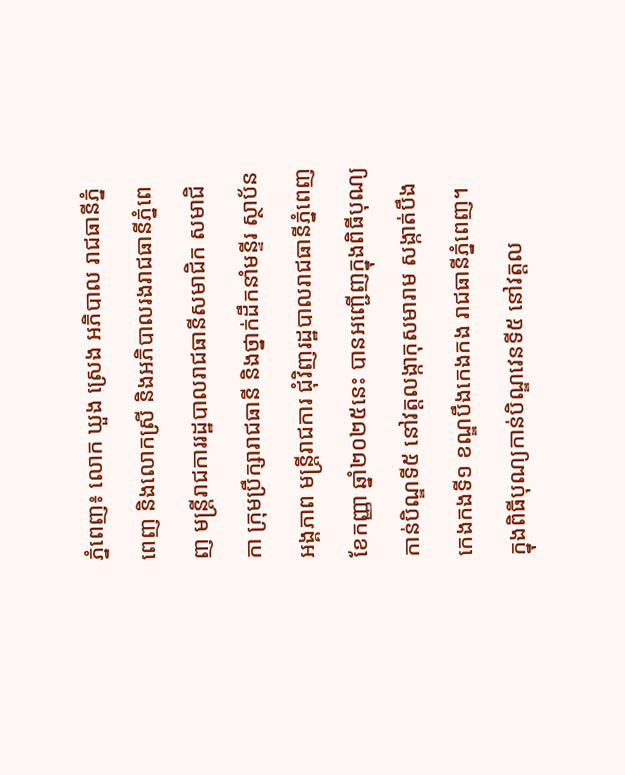ភ្នំពេញ៖ លោក ឃួង ស្រេង អភិបាល រាជធានីភ្នំពេញ និងលោកស្រី និងអភិបាលរងរាជធានីភ្នំពេញ មន្ដ្រីរាជការរដ្ឋបាលរាជធានីសមាជិក សមាជិកា ក្រុមប្រឹក្សារាជធានី និងថ្នាក់ដឹកនាំមន្ទីរ ស្ថាប័ន អង្គភាព មន្ត្រីរាជការ ជុំវិញរដ្ឋបាលរាជធានីភ្នំពេញ ខែកញ្ញា ឆ្នាំ២០២៥នេះ បានអញ្ជើញក្នុងពិធីបុណ្យកាន់បិណ្ឌទី៥ នៅវត្តលង្កាកុសមារាម សង្កាត់បឹងកេងកងទី១ ខណ្ឌបឹងកេងកង រាជធានីភ្នំពេញ។
ក្នុងពិធីបុណ្យកាន់បិណ្ឌវេនទី៥ នៅវត្តល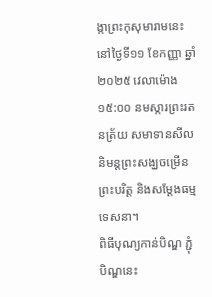ង្កាព្រះកុសុមារាមនេះ នៅថ្ងៃទី១១ ខែកញ្ញា ឆ្នាំ២០២៥ វេលាម៉ោង ១៥:០០ នមស្ការព្រះរតនត្រ័យ សមាទានសីលនិមន្តព្រះសង្ឃចម្រើនព្រះបរិត្ត និងសម្តែងធម្មទេសនា។
ពិធីបុណ្យកាន់បិណ្ឌ ភ្ជុំបិណ្ឌនេះ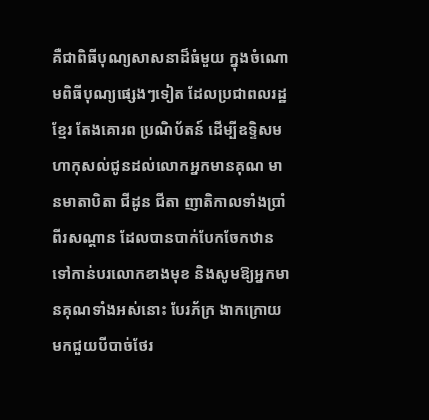គឺជាពិធីបុណ្យសាសនាដ៏ធំមួយ ក្នុងចំណោមពិធីបុណ្យផ្សេងៗទៀត ដែលប្រជាពលរដ្ឋខ្មែរ តែងគោរព ប្រណិប័តន៍ ដើម្បីឧទ្ទិសមហាកុសល់ជូនដល់លោកអ្នកមានគុណ មានមាតាបិតា ជីដូន ជីតា ញាតិកាលទាំងប្រាំពីរសណ្តាន ដែលបានបាក់បែកចែកឋានទៅកាន់បរលោកខាងមុខ និងសូមឱ្យអ្នកមានគុណទាំងអស់នោះ បែរភ័ក្រ ងាកក្រោយមកជួយបីបាច់ថែរ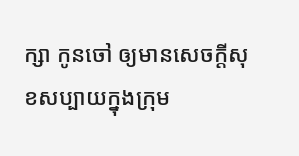ក្សា កូនចៅ ឲ្យមានសេចក្តីសុខសប្បាយក្នុងក្រុម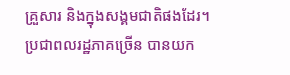គ្រួសារ និងក្នុងសង្គមជាតិផងដែរ។
ប្រជាពលរដ្ឋភាគច្រើន បានយក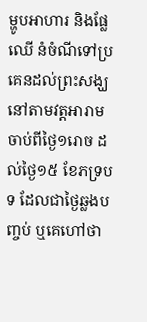ម្ហូបអាហារ និងផ្លែឈើ នំចំណីទៅប្រគេនដល់ព្រះសង្ឃ នៅតាមវត្តអារាមចាប់ពីថ្ងៃ១រោច ដល់ថ្ងៃ១៥ ខែភទ្របទ ដែលជាថ្ងៃឆ្លងបញ្ចប់ ឬគេហៅថា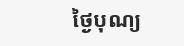ថ្ងៃបុណ្យ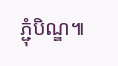ភ្ជុំបិណ្ឌ៕